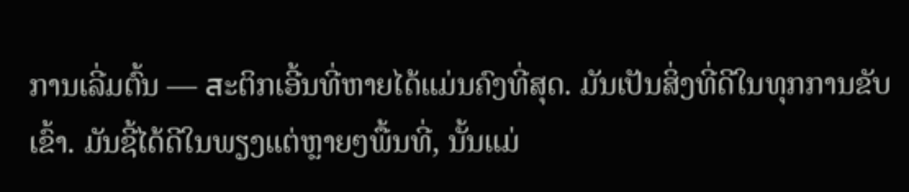ການເລີ່ມຕົ້ນ — สະຕິກເອີ້ນທີ່ຫາຍໄດ້ແມ່ນຄົງທີ່ສຸດ. ມັນເປັນສິ່ງທີ່ດີໃນທຸກການຂັບເຂົ້າ. ມັນຊີ້ໄດ້ດີໃນພຽງແຕ່ຫຼາຍໆພື້ນທີ່, ນັ້ນແມ່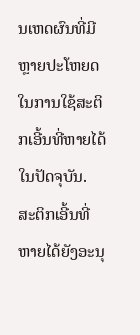ນເຫດຜົນທີ່ມີຫຼາຍປະໂຫຍດໃນການໃຊ້ສະຕິກເອີ້ນທີ່ຫາຍໄດ້ໃນປັດຈຸບັນ.
ສະຕິກເອີ້ນທີ່ຫາຍໄດ້ຍັງອະນຸ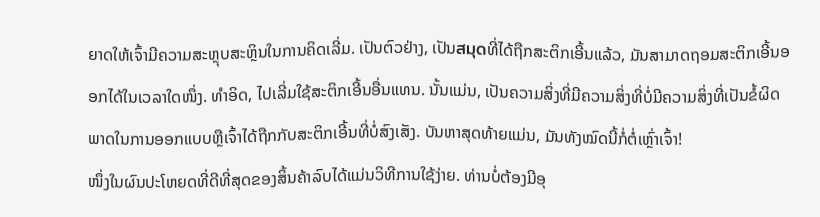ຍາດໃຫ້ເຈົ້າມີຄວາມສະຫຼຸບສະຫຼິນໃນການຄິດເລີ່ມ. ເປັນຕົວຢ່າງ, ເປັນสมุดທີ່ໄດ້ຖືກສະຕິກເອີ້ນແລ້ວ, ມັນສາມາດຖອມສະຕິກເອີ້ນອອກໄດ້ໃນເວລາໃດໜຶ່ງ. ທຳອິດ, ໄປເລີ່ມໃຊ້ສະຕິກເອີ້ນອື່ນແທນ. ນັ້ນແມ່ນ, ເປັນຄວາມສິ່ງທີ່ມີຄວາມສິ່ງທີ່ບໍ່ມີຄວາມສິ່ງທີ່ເປັນຂໍ້ຜິດພາດໃນການອອກແບບຫຼືເຈົ້າໄດ້ຖືກກັບສະຕິກເອີ້ນທີ່ບໍ່ສົງເສັງ. ບັນຫາສຸດທ້າຍແມ່ນ, ມັນທັງໝົດນີ້ກໍ່ຕໍ່ເຫຼົ່າເຈົ້າ!
ໜຶ່ງໃນຜົນປະໂຫຍດທີ່ດີທີ່ສຸດຂອງສິ້ນຄ້າລົບໄດ້ແມ່ນວິທີການໃຊ້ງ່າຍ. ທ່ານບໍ່ຕ້ອງມີອຸ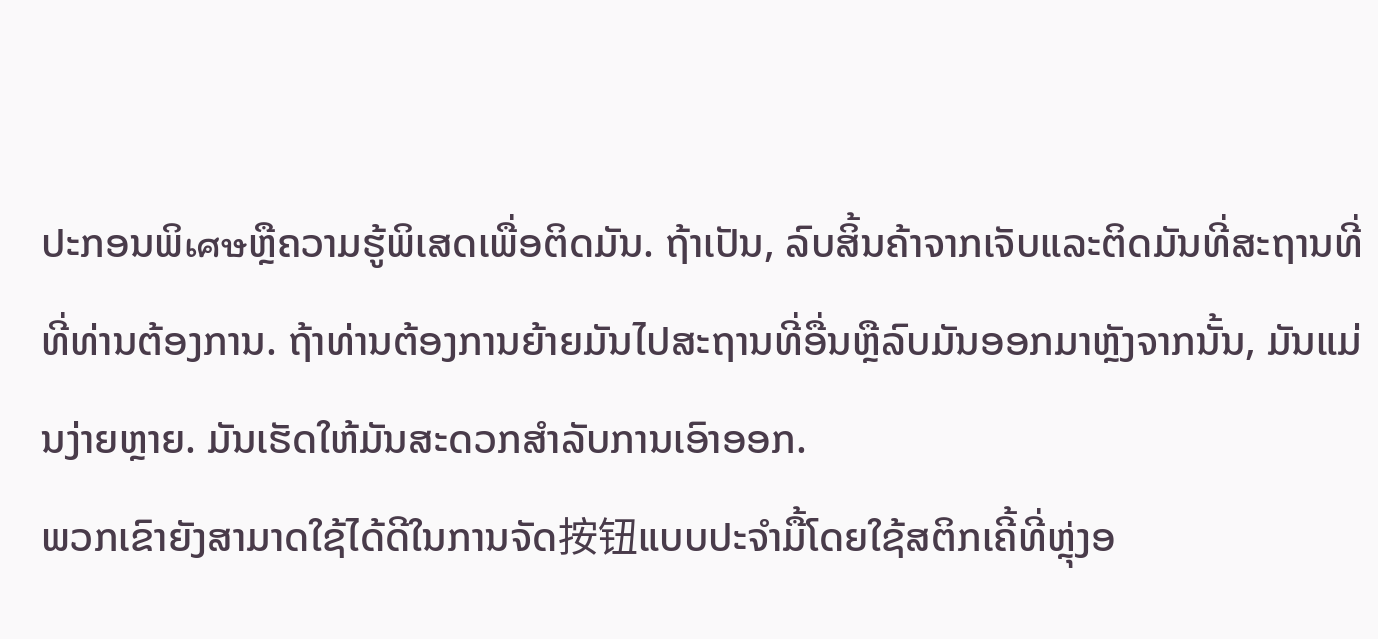ປະກອນພິเศษຫຼືຄວາມຮູ້ພິເສດເພື່ອຕິດມັນ. ຖ້າເປັນ, ລົບສິ້ນຄ້າຈາກເຈັບແລະຕິດມັນທີ່ສະຖານທີ່ທີ່ທ່ານຕ້ອງການ. ຖ້າທ່ານຕ້ອງການຍ້າຍມັນໄປສະຖານທີ່ອື່ນຫຼືລົບມັນອອກມາຫຼັງຈາກນັ້ນ, ມັນແມ່ນງ່າຍຫຼາຍ. ມັນເຮັດໃຫ້ມັນສະດວກສຳລັບການເອົາອອກ.
ພວກເຂົາຍັງສາມາດໃຊ້ໄດ້ດີໃນການຈັດ按钮ແບບປະຈຳມື້ໂດຍໃຊ້ສຕິກເຄີ້ທີ່ຫຼຸ່ງອ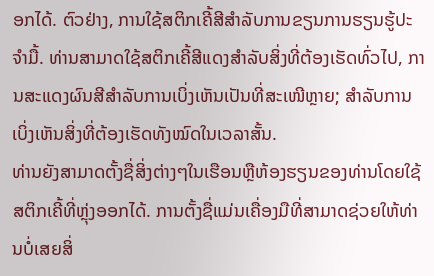ອກໄດ້. ຕົວຢ່າງ, ການໃຊ້ສຕິກເຄີ້ສີສຳລັບການຂຽນການຮຽນຮູ້ປະຈຳມື້. ທ່ານສາມາດໃຊ້ສຕິກເຄີ້ສີແດງສຳລັບສິ່ງທີ່ຕ້ອງເຮັດທົ່ວໄປ, ການສະແດງຜົນສີສຳລັບການເບິ່ງເຫັນເປັນທີ່ສະເໜີຫຼາຍ; ສຳລັບການເບິ່ງເຫັນສິ່ງທີ່ຕ້ອງເຮັດທັງໝົດໃນເວລາສັ້ນ.
ທ່ານຍັງສາມາດຕັ້ງຊື່ສິ່ງຕ່າງໆໃນເຮືອນຫຼືຫ້ອງຮຽນຂອງທ່ານໂດຍໃຊ້ສຕິກເຄີ້ທີ່ຫຼຸ່ງອອກໄດ້. ການຕັ້ງຊື່ແມ່ນເຄື່ອງມືທີ່ສາມາດຊ່ວຍໃຫ້ທ່ານບໍ່ເສຍສິ່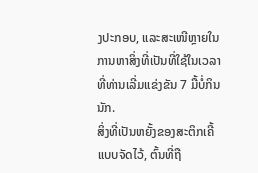ງປະກອບ, ແລະສະເໜີຫຼາຍໃນການຫາສິ່ງທີ່ເປັນທີ່ໃຊ້ໃນເວລາທີ່ທ່ານເລີ່ມແຂ່ງຂັນ 7 ມື້ບໍ່ກິນນັກ.
ສິ່ງທີ່ເປັນຫຍັ້ງຂອງສະຕິກເຄີ້ແບບຈັດໄວ້, ຕົ້ນທີ່ຖື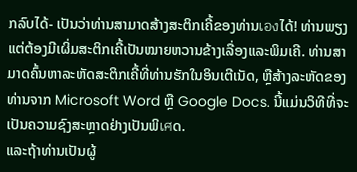ກລົບໄດ້- ເປັນວ່າທ່ານສາມາດສ້າງສະຕິກເຄີ້ຂອງທ່ານเองໄດ້! ທ່ານພຽງແຕ່ຕ້ອງມີເຜິ່ມສະຕິກເຄີ້ເປັນໝາຍຫວານຂ້າງເລື່ອງແລະພິມເຄີ. ທ່ານສາມາດຄົ້ນຫາລະຫັດສະຕິກເຄີ້ທີ່ທ່ານຮັກໃນອິນເຕີເນັດ, ຫຼືສ້າງລະຫັດຂອງທ່ານຈາກ Microsoft Word ຫຼື Google Docs. ນີ້ແມ່ນວິທີທີ່ຈະເປັນຄວາມຊົງສະຫຼາດຢ່າງເປັນພິเศດ.
ແລະຖ້າທ່ານເປັນຜູ້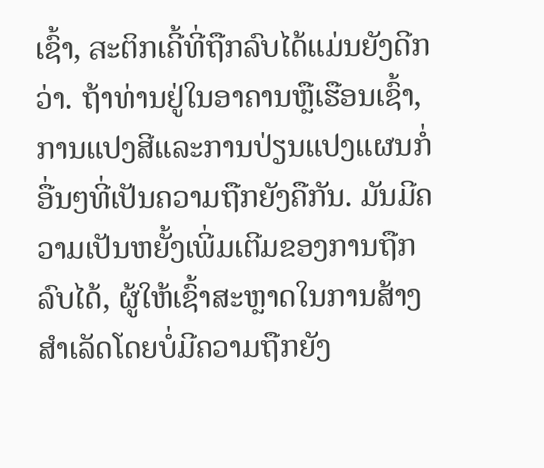ເຊົ້າ, สະຕິກເຄີ້ທີ່ຖືກລົບໄດ້ແມ່ນຍັງດີກວ່າ. ຖ້າທ່ານຢູ່ໃນອາຄານຫຼືເຮືອນເຊົ້າ, ການແປງສີແລະການປ່ຽນແປງແຜນກໍ່ອື່ນໆທີ່ເປັນຄວາມຖືກຍັງຄືກັນ. ມັນມີຄວາມເປັນຫຍັ້ງເພີ່ມເຕີມຂອງການຖືກລົບໄດ້, ຜູ້ໃຫ້ເຊົ້າສະຫຼາດໃນການສ້າງສຳເລັດໂດຍບໍ່ມີຄວາມຖືກຍັງ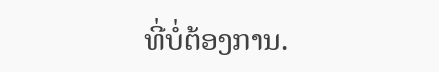ທີ່ບໍ່ຕ້ອງການ.